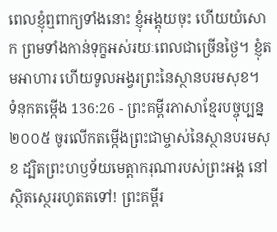ពេលខ្ញុំឮពាក្យទាំងនោះ ខ្ញុំអង្គុយចុះ ហើយយំសោក ព្រមទាំងកាន់ទុក្ខអស់រយៈពេលជាច្រើនថ្ងៃ។ ខ្ញុំតមអាហារ ហើយទូលអង្វរព្រះនៃស្ថានបរមសុខ។
ទំនុកតម្កើង 136:26 - ព្រះគម្ពីរភាសាខ្មែរបច្ចុប្បន្ន ២០០៥ ចូរលើកតម្កើងព្រះជាម្ចាស់នៃស្ថានបរមសុខ ដ្បិតព្រះហឫទ័យមេត្តាករុណារបស់ព្រះអង្គ នៅស្ថិតស្ថេររហូតតទៅ! ព្រះគម្ពីរ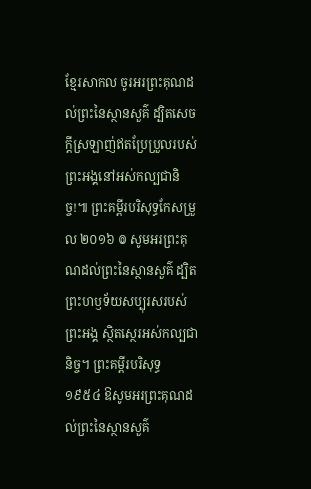ខ្មែរសាកល ចូរអរព្រះគុណដល់ព្រះនៃស្ថានសួគ៌ ដ្បិតសេចក្ដីស្រឡាញ់ឥតប្រែប្រួលរបស់ព្រះអង្គនៅអស់កល្បជានិច្ច!៕ ព្រះគម្ពីរបរិសុទ្ធកែសម្រួល ២០១៦ ៙ សូមអរព្រះគុណដល់ព្រះនៃស្ថានសួគ៌ ដ្បិតព្រះហឫទ័យសប្បុរសរបស់ព្រះអង្គ ស្ថិតស្ថេរអស់កល្បជានិច្ច។ ព្រះគម្ពីរបរិសុទ្ធ ១៩៥៤ ឱសូមអរព្រះគុណដល់ព្រះនៃស្ថានសួគ៌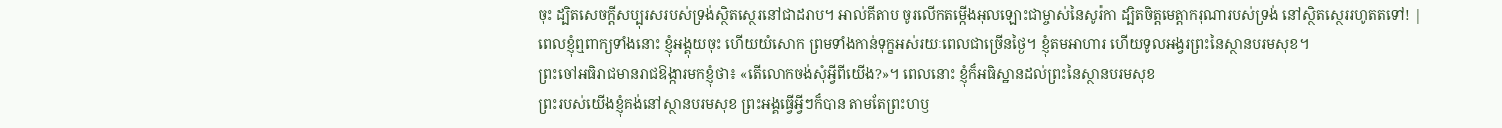ចុះ ដ្បិតសេចក្ដីសប្បុរសរបស់ទ្រង់ស្ថិតស្ថេរនៅជាដរាប។ អាល់គីតាប ចូរលើកតម្កើងអុលឡោះជាម្ចាស់នៃសូរ៉កា ដ្បិតចិត្តមេត្តាករុណារបស់ទ្រង់ នៅស្ថិតស្ថេររហូតតទៅ! |
ពេលខ្ញុំឮពាក្យទាំងនោះ ខ្ញុំអង្គុយចុះ ហើយយំសោក ព្រមទាំងកាន់ទុក្ខអស់រយៈពេលជាច្រើនថ្ងៃ។ ខ្ញុំតមអាហារ ហើយទូលអង្វរព្រះនៃស្ថានបរមសុខ។
ព្រះចៅអធិរាជមានរាជឱង្ការមកខ្ញុំថា៖ «តើលោកចង់សុំអ្វីពីយើង?»។ ពេលនោះ ខ្ញុំក៏អធិស្ឋានដល់ព្រះនៃស្ថានបរមសុខ
ព្រះរបស់យើងខ្ញុំគង់នៅស្ថានបរមសុខ ព្រះអង្គធ្វើអ្វីៗក៏បាន តាមតែព្រះហឫ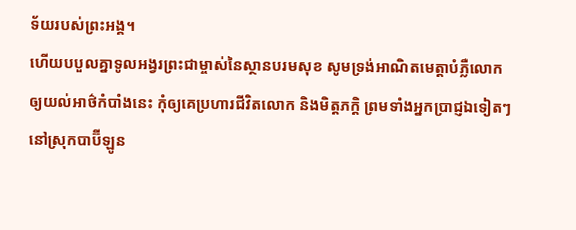ទ័យរបស់ព្រះអង្គ។
ហើយបបួលគ្នាទូលអង្វរព្រះជាម្ចាស់នៃស្ថានបរមសុខ សូមទ្រង់អាណិតមេត្តាបំភ្លឺលោកឲ្យយល់អាថ៌កំបាំងនេះ កុំឲ្យគេប្រហារជីវិតលោក និងមិត្តភក្ដិ ព្រមទាំងអ្នកប្រាជ្ញឯទៀតៗនៅស្រុកបាប៊ីឡូន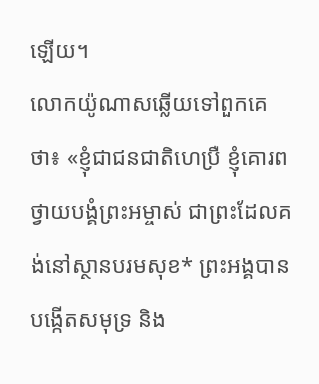ឡើយ។
លោកយ៉ូណាសឆ្លើយទៅពួកគេថា៖ «ខ្ញុំជាជនជាតិហេប្រឺ ខ្ញុំគោរពថ្វាយបង្គំព្រះអម្ចាស់ ជាព្រះដែលគង់នៅស្ថានបរមសុខ* ព្រះអង្គបានបង្កើតសមុទ្រ និង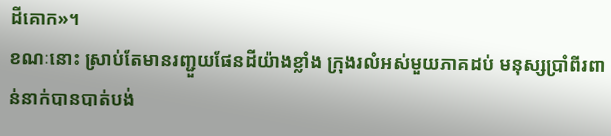ដីគោក»។
ខណៈនោះ ស្រាប់តែមានរញ្ជួយផែនដីយ៉ាងខ្លាំង ក្រុងរលំអស់មួយភាគដប់ មនុស្សប្រាំពីរពាន់នាក់បានបាត់បង់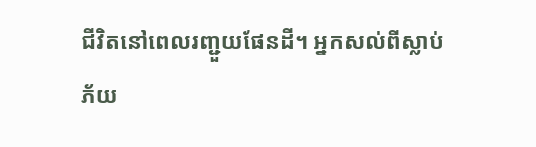ជីវិតនៅពេលរញ្ជួយផែនដី។ អ្នកសល់ពីស្លាប់ភ័យ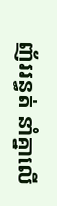ញ័ររន្ធត់ នាំគ្នាលើ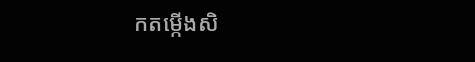កតម្កើងសិ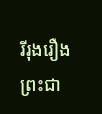រីរុងរឿងព្រះជា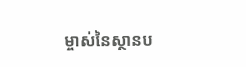ម្ចាស់នៃស្ថានប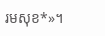រមសុខ*»។